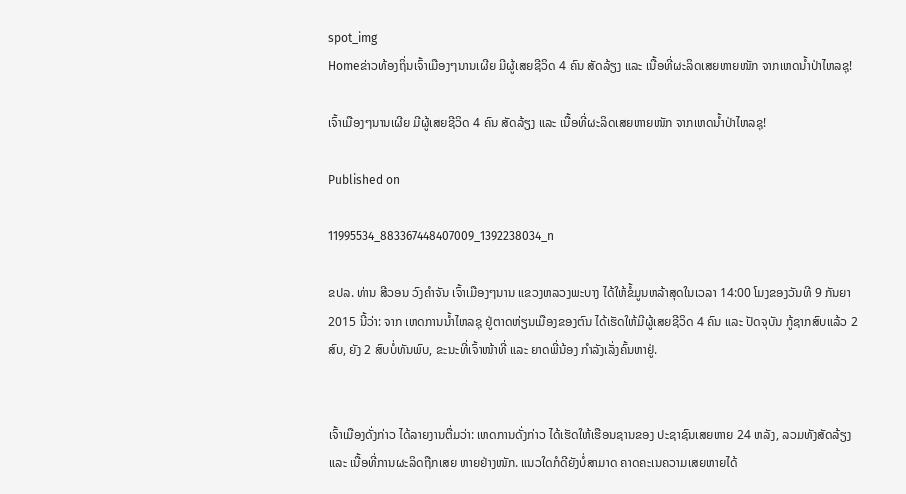spot_img
Homeຂ່າວທ້ອງຖິ່ນເຈົ້າເມືອງໆນານເຜີຍ ມີຜູ້ເສຍຊີວິດ 4 ຄົນ ສັດລ້ຽງ ແລະ ເນື້ອທີ່ຜະລິດເສຍຫາຍໜັກ ຈາກເຫດນ້ຳປ່າໄຫລຊຸ!

ເຈົ້າເມືອງໆນານເຜີຍ ມີຜູ້ເສຍຊີວິດ 4 ຄົນ ສັດລ້ຽງ ແລະ ເນື້ອທີ່ຜະລິດເສຍຫາຍໜັກ ຈາກເຫດນ້ຳປ່າໄຫລຊຸ!

Published on

11995534_883367448407009_1392238034_n

ຂປລ. ທ່ານ ສີວອນ ວົງຄໍາຈັນ ເຈົ້າເມືອງໆນານ ແຂວງຫລວງພະບາງ ໄດ້ໃຫ້ຂໍ້ມູນຫລ້າສຸດໃນເວລາ 14:00 ໂມງຂອງວັນທີ 9 ກັນຍາ 2015 ນີ້ວ່າ: ຈາກ ເຫດການນ້ຳໄຫລຊຸ ຢູ່ຕາດຫ່ຽນເມືອງຂອງຕົນ ໄດ້ເຮັດໃຫ້ມີຜູ້ເສຍຊີວິດ 4 ຄົນ ແລະ ປັດຈຸບັນ ກູ້ຊາກສົບແລ້ວ 2 ສົບ, ຍັງ 2 ສົບບໍ່ທັນພົບ, ຂະນະທີ່ເຈົ້າໜ້າທີ່ ແລະ ຍາດພີ່ນ້ອງ ກໍາລັງເລັ່ງຄົ້ນຫາຢູ່.


ເຈົ້າເມືອງດັ່ງກ່າວ ໄດ້ລາຍງານຕື່ມວ່າ: ເຫດການດັ່ງກ່າວ ໄດ້ເຮັດໃຫ້ເຮືອນຊານຂອງ ປະຊາຊົນເສຍຫາຍ 24 ຫລັງ, ລວມທັງສັດລ້ຽງ ແລະ ເນື້ອທີ່ການຜະລິດຖືກເສຍ ຫາຍຢ່າງໜັກ. ແນວໃດກໍດີຍັງບໍ່ສາມາດ ຄາດຄະເນຄວາມເສຍຫາຍໄດ້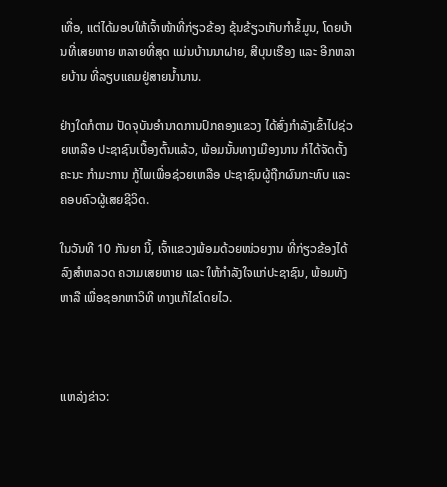ເທື່ອ, ແຕ່ໄດ້ມອບໃຫ້ເຈົ້າໜ້າທີ່ກ່ຽວຂ້ອງ ຂຸ້ນຂ້ຽວເກັບກໍາຂໍ້ມູນ, ໂດຍບ້ານທີ່ເສຍຫາຍ ຫລາຍທີ່ສຸດ ແມ່ນບ້ານນາຝາຍ, ສີບຸນເຮືອງ ແລະ ອີກຫລາຍບ້ານ ທີ່ລຽບແຄມຢູ່ສາຍນໍ້ານານ.

ຢ່າງໃດກໍຕາມ ປັດຈຸບັນອໍານາດການປົກຄອງແຂວງ ໄດ້ສົ່ງກໍາລັງເຂົ້າໄປຊ່ວຍເຫລືອ ປະຊາຊົນເບື້ອງຕົ້ນແລ້ວ, ພ້ອມນັ້ນທາງເມືອງນານ ກໍໄດ້ຈັດຕັ້ງຄະນະ ກໍາມະການ ກູ້ໄພເພື່ອຊ່ວຍເຫລືອ ປະຊາຊົນຜູ້ຖືກຜົນກະທົບ ແລະ ຄອບຄົວຜູ້ເສຍຊີວິດ.

ໃນວັນທີ 10 ກັນຍາ ນີ້, ເຈົ້າແຂວງພ້ອມດ້ວຍໜ່ວຍງານ ທີ່ກ່ຽວຂ້ອງໄດ້ລົງສຳຫລວດ ຄວາມເສຍຫາຍ ແລະ ໃຫ້ກໍາລັງໃຈແກ່ປະຊາຊົນ, ພ້ອມທັງຫາລື ເພື່ອຊອກຫາວິທີ ທາງແກ້ໄຂໂດຍໄວ.



ແຫລ່ງຂ່າວ: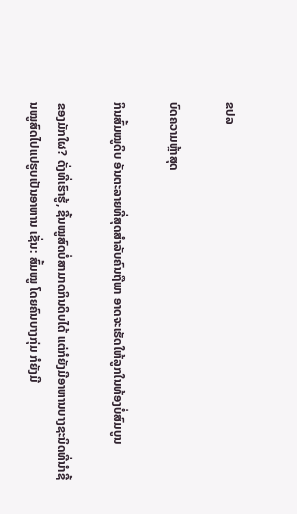ຂປລ

ບົດຄວາມຫຼ້າສຸດ

ກິນສົ້ມໝູດິບ ອັນຕະລາຍທີ່ສຸດສຳລັບຄົນຖືພາ ອາດຈະເຮັດໃຫ້ລູກໃນທ້ອງບໍ່ສົມບູນ

ຂອງມັກໃຜ? ດັ່ງທີ່ເຮົາຮູ້, ຊີ້ນໝູສົດບໍ່ສາມາດກິນດິບໄດ້ ແຕ່ກໍຍັງມີອາຫານບາງຊະນິດທີ່ນໍາຊີ້ນໝູສົດໄປແປຮູບເປັນອາຫານ ເຊັ່ນ: ສົ້ມໝູ ໂດຍຄົນບາງກຸ່ມ ກໍຍັງມີ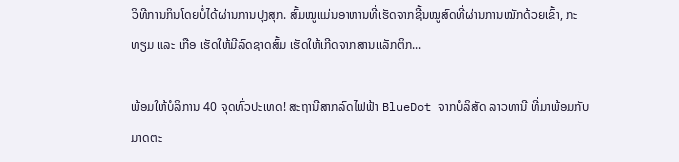ວິທີການກິນໂດຍບໍ່ໄດ້ຜ່ານການປຸງສຸກ. ສົ້ມໝູແມ່ນອາຫານທີ່ເຮັດຈາກຊີ້ນໝູສົດທີ່ຜ່ານການໝັກດ້ວຍເຂົ້າ, ກະທຽມ ແລະ ເກືອ ເຮັດໃຫ້ມີລົດຊາດສົ້ມ ເຮັດໃຫ້ເກີດຈາກສານເເລັກຕິກ...

ພ້ອມໃຫ້ບໍລິການ 40 ຈຸດທົ່ວປະເທດ! ສະຖານີສາກລົດໄຟຟ້າ BlueDot ຈາກບໍລິສັດ ລາວທານີ ທີ່ມາພ້ອມກັບມາດຕະ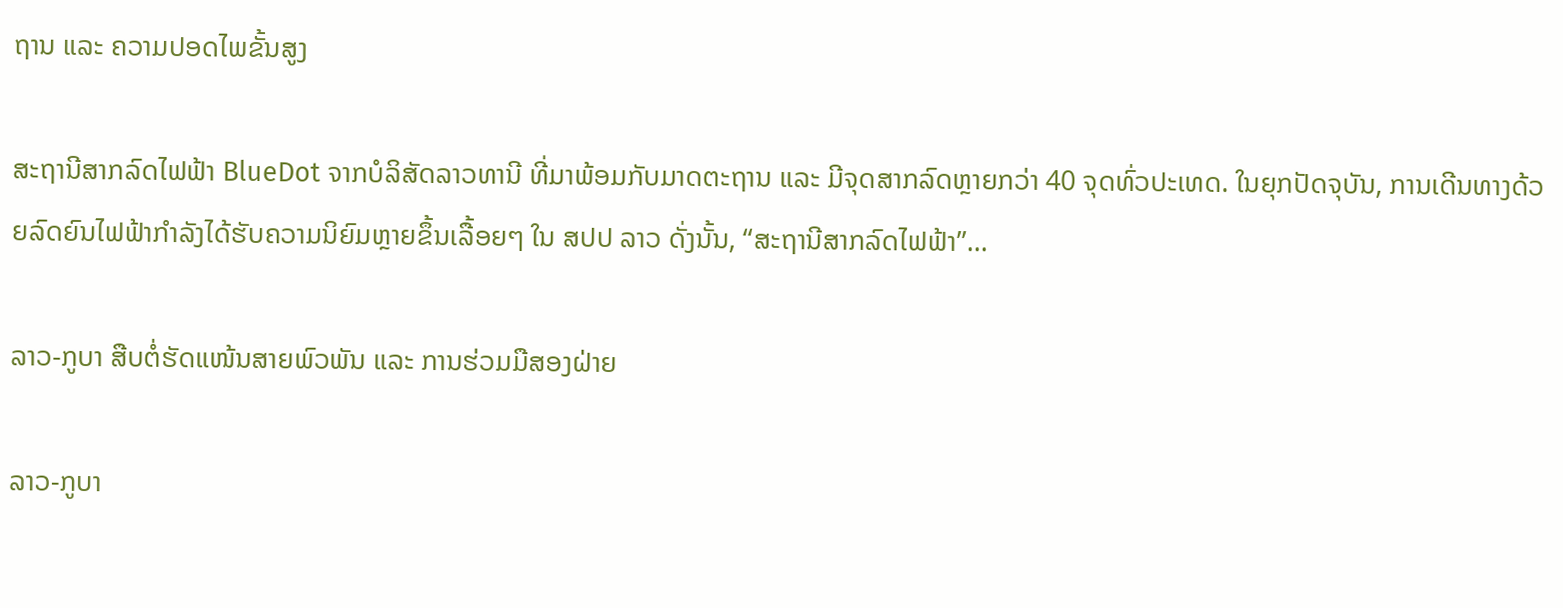ຖານ ແລະ ຄວາມປອດໄພຂັ້ນສູງ

ສະຖານີສາກລົດໄຟຟ້າ BlueDot ຈາກບໍລິສັດລາວທານີ ທີ່ມາພ້ອມກັບມາດຕະຖານ ແລະ ມີຈຸດສາກລົດຫຼາຍກວ່າ 40 ຈຸດທົ່ວປະເທດ. ໃນຍຸກປັດຈຸບັນ, ການເດີນທາງດ້ວຍລົດຍົນໄຟຟ້າກໍາລັງໄດ້ຮັບຄວາມນິຍົມຫຼາຍຂຶ້ນເລື້ອຍໆ ໃນ ສປປ ລາວ ດັ່ງນັ້ນ, “ສະຖານີສາກລົດໄຟຟ້າ”...

ລາວ-ກູບາ ສືບຕໍ່ຮັດແໜ້ນສາຍພົວພັນ ແລະ ການຮ່ວມມືສອງຝ່າຍ

ລາວ-ກູບາ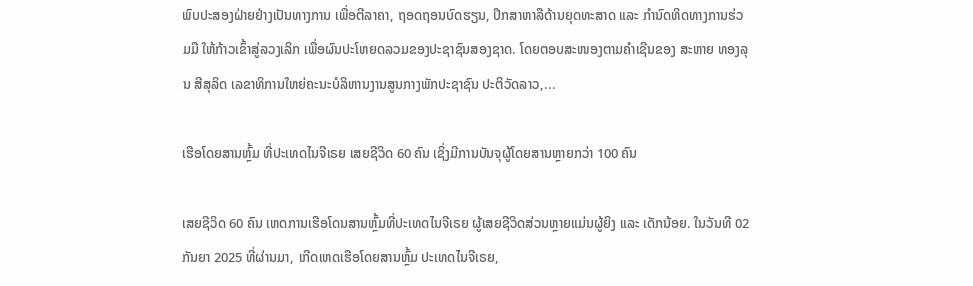ພົບປະສອງຝ່າຍຢ່າງເປັນທາງການ ເພື່ອຕີລາຄາ, ຖອດຖອນບົດຮຽນ, ປຶກສາຫາລືດ້ານຍຸດທະສາດ ແລະ ກໍານົດທິດທາງການຮ່ວມມື ໃຫ້ກ້າວເຂົ້າສູ່ລວງເລິກ ເພື່ອຜົນປະໂຫຍດລວມຂອງປະຊາຊົນສອງຊາດ. ໂດຍຕອບສະໜອງຕາມຄໍາເຊີນຂອງ ສະຫາຍ ທອງລຸນ ສີສຸລິດ ເລຂາທິການໃຫຍ່ຄະນະບໍລິຫານງານສູນກາງພັກປະຊາຊົນ ປະຕິວັດລາວ,...

ເຮືອໂດຍສານຫຼົ້ມ ທີ່ປະເທດໄນຈີເຣຍ ເສຍຊີວິດ 60 ຄົນ ເຊິ່ງມີການບັນຈຸຜູ້ໂດຍສານຫຼາຍກວ່າ 100 ຄົນ

ເສຍຊີວິດ 60 ຄົນ ເຫດການເຮືອໂດນສານຫຼົ້ມທີ່ປະເທດໄນຈີເຣຍ ຜູ້ເສຍຊີວິດສ່ວນຫຼາຍແມ່ນຜູ້ຍິງ ແລະ ເດັກນ້ອຍ. ໃນວັນທີ 02 ກັນຍາ 2025 ທີ່ຜ່ານມາ, ເກີດເຫດເຮືອໂດຍສານຫຼົ້ມ ປະເທດໄນຈີເຣຍ,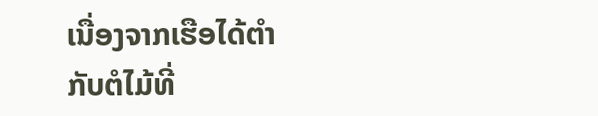ເນື່ອງຈາກເຮືອໄດ້ຕໍາກັບຕໍໄມ້ທີ່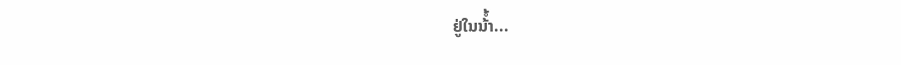ຢູ່ໃນນ້ໍ້າ...